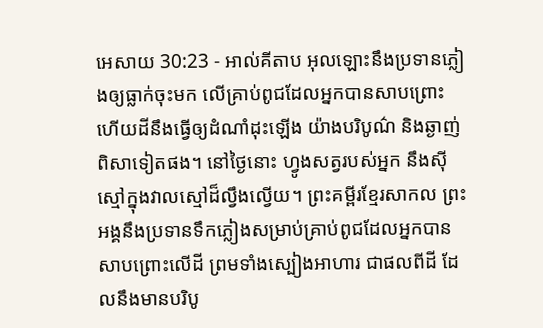អេសាយ 30:23 - អាល់គីតាប អុលឡោះនឹងប្រទានភ្លៀងឲ្យធ្លាក់ចុះមក លើគ្រាប់ពូជដែលអ្នកបានសាបព្រោះ ហើយដីនឹងធ្វើឲ្យដំណាំដុះឡើង យ៉ាងបរិបូណ៌ និងឆ្ងាញ់ពិសាទៀតផង។ នៅថ្ងៃនោះ ហ្វូងសត្វរបស់អ្នក នឹងស៊ីស្មៅក្នុងវាលស្មៅដ៏ល្វឹងល្វើយ។ ព្រះគម្ពីរខ្មែរសាកល ព្រះអង្គនឹងប្រទានទឹកភ្លៀងសម្រាប់គ្រាប់ពូជដែលអ្នកបានសាបព្រោះលើដី ព្រមទាំងស្បៀងអាហារ ជាផលពីដី ដែលនឹងមានបរិបូ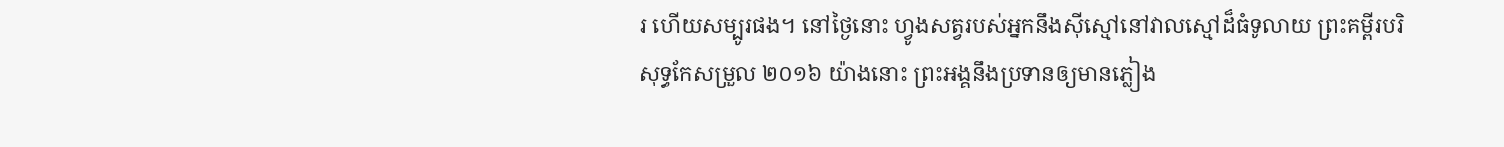រ ហើយសម្បូរផង។ នៅថ្ងៃនោះ ហ្វូងសត្វរបស់អ្នកនឹងស៊ីស្មៅនៅវាលស្មៅដ៏ធំទូលាយ ព្រះគម្ពីរបរិសុទ្ធកែសម្រួល ២០១៦ យ៉ាងនោះ ព្រះអង្គនឹងប្រទានឲ្យមានភ្លៀង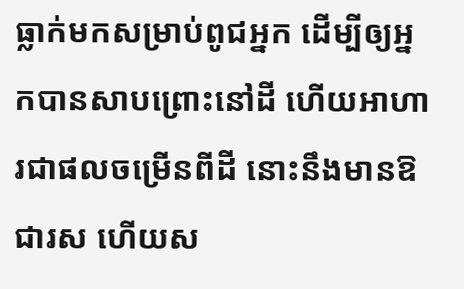ធ្លាក់មកសម្រាប់ពូជអ្នក ដើម្បីឲ្យអ្នកបានសាបព្រោះនៅដី ហើយអាហារជាផលចម្រើនពីដី នោះនឹងមានឱជារស ហើយស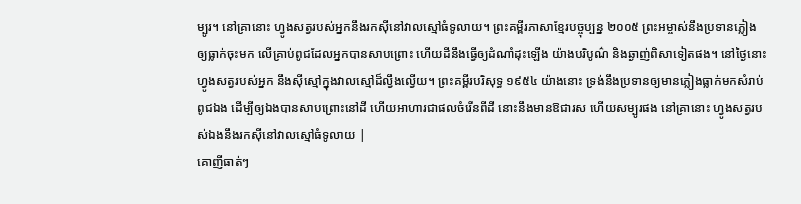ម្បូរ។ នៅគ្រានោះ ហ្វូងសត្វរបស់អ្នកនឹងរកស៊ីនៅវាលស្មៅធំទូលាយ។ ព្រះគម្ពីរភាសាខ្មែរបច្ចុប្បន្ន ២០០៥ ព្រះអម្ចាស់នឹងប្រទានភ្លៀងឲ្យធ្លាក់ចុះមក លើគ្រាប់ពូជដែលអ្នកបានសាបព្រោះ ហើយដីនឹងធ្វើឲ្យដំណាំដុះឡើង យ៉ាងបរិបូណ៌ និងឆ្ងាញ់ពិសាទៀតផង។ នៅថ្ងៃនោះ ហ្វូងសត្វរបស់អ្នក នឹងស៊ីស្មៅក្នុងវាលស្មៅដ៏ល្វឹងល្វើយ។ ព្រះគម្ពីរបរិសុទ្ធ ១៩៥៤ យ៉ាងនោះ ទ្រង់នឹងប្រទានឲ្យមានភ្លៀងធ្លាក់មកសំរាប់ពូជឯង ដើម្បីឲ្យឯងបានសាបព្រោះនៅដី ហើយអាហារជាផលចំរើនពីដី នោះនឹងមានឱជារស ហើយសម្បូរផង នៅគ្រានោះ ហ្វូងសត្វរបស់ឯងនឹងរកស៊ីនៅវាលស្មៅធំទូលាយ |
គោញីធាត់ៗ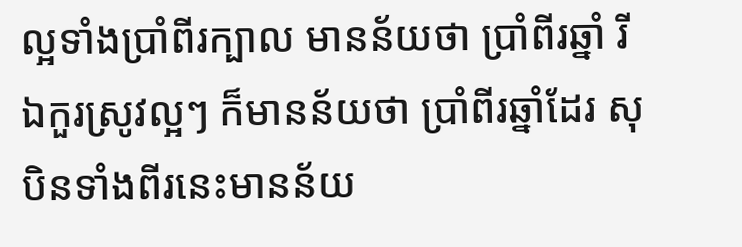ល្អទាំងប្រាំពីរក្បាល មានន័យថា ប្រាំពីរឆ្នាំ រីឯកួរស្រូវល្អៗ ក៏មានន័យថា ប្រាំពីរឆ្នាំដែរ សុបិនទាំងពីរនេះមានន័យ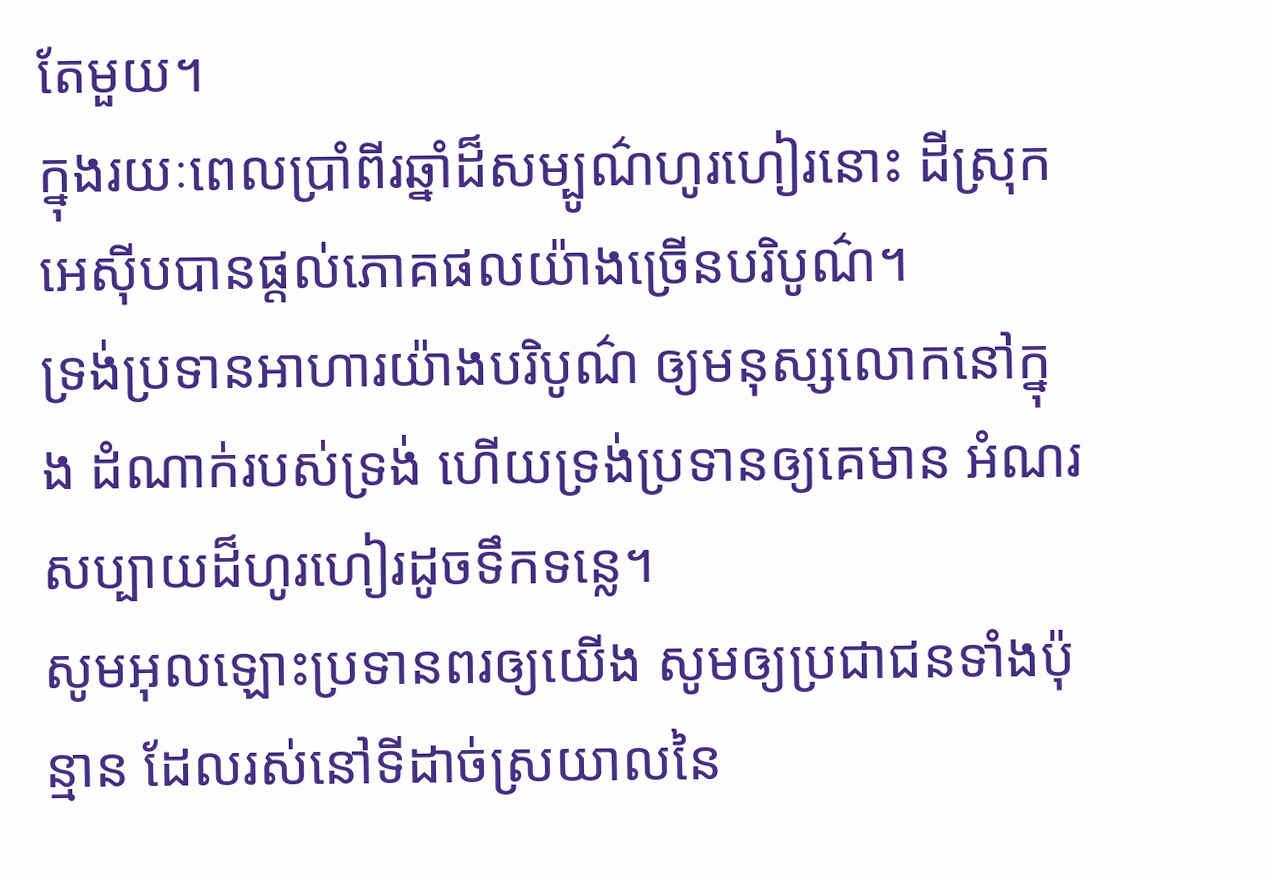តែមួយ។
ក្នុងរយៈពេលប្រាំពីរឆ្នាំដ៏សម្បូណ៌ហូរហៀរនោះ ដីស្រុកអេស៊ីបបានផ្តល់ភោគផលយ៉ាងច្រើនបរិបូណ៌។
ទ្រង់ប្រទានអាហារយ៉ាងបរិបូណ៌ ឲ្យមនុស្សលោកនៅក្នុង ដំណាក់របស់ទ្រង់ ហើយទ្រង់ប្រទានឲ្យគេមាន អំណរសប្បាយដ៏ហូរហៀរដូចទឹកទន្លេ។
សូមអុលឡោះប្រទានពរឲ្យយើង សូមឲ្យប្រជាជនទាំងប៉ុន្មាន ដែលរស់នៅទីដាច់ស្រយាលនៃ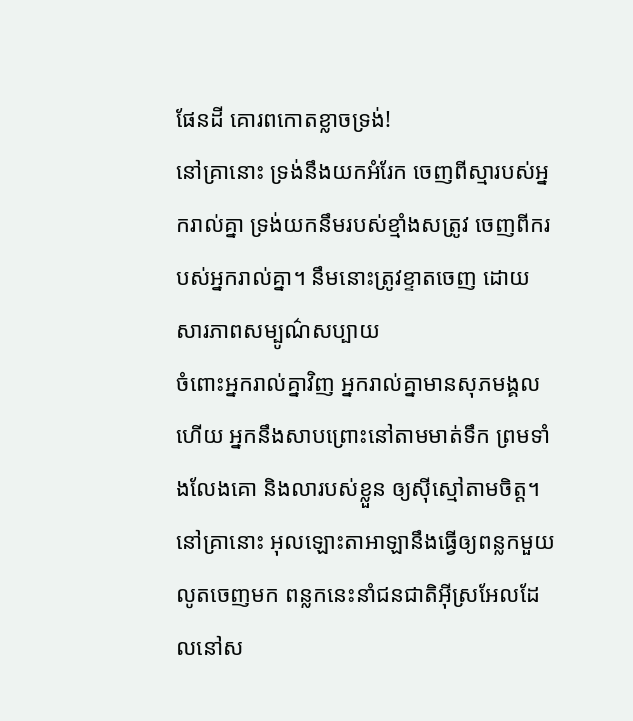ផែនដី គោរពកោតខ្លាចទ្រង់!
នៅគ្រានោះ ទ្រង់នឹងយកអំរែក ចេញពីស្មារបស់អ្នករាល់គ្នា ទ្រង់យកនឹមរបស់ខ្មាំងសត្រូវ ចេញពីករបស់អ្នករាល់គ្នា។ នឹមនោះត្រូវខ្ទាតចេញ ដោយសារភាពសម្បូណ៌សប្បាយ
ចំពោះអ្នករាល់គ្នាវិញ អ្នករាល់គ្នាមានសុភមង្គលហើយ អ្នកនឹងសាបព្រោះនៅតាមមាត់ទឹក ព្រមទាំងលែងគោ និងលារបស់ខ្លួន ឲ្យស៊ីស្មៅតាមចិត្ត។
នៅគ្រានោះ អុលឡោះតាអាឡានឹងធ្វើឲ្យពន្លកមួយលូតចេញមក ពន្លកនេះនាំជនជាតិអ៊ីស្រអែលដែលនៅស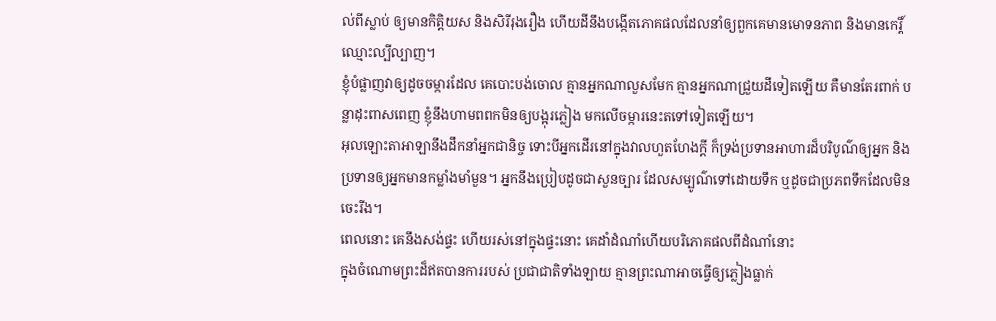ល់ពីស្លាប់ ឲ្យមានកិត្តិយស និងសិរីរុងរឿង ហើយដីនឹងបង្កើតភោគផលដែលនាំឲ្យពួកគេមានមោទនភាព និងមានកេរ្តិ៍ឈ្មោះល្បីល្បាញ។
ខ្ញុំបំផ្លាញវាឲ្យដូចចម្ការដែល គេបោះបង់ចោល គ្មានអ្នកណាលួសមែក គ្មានអ្នកណាជ្រួយដីទៀតឡើយ គឺមានតែរពាក់ បន្លាដុះពាសពេញ ខ្ញុំនឹងហាមពពកមិនឲ្យបង្អុរភ្លៀង មកលើចម្ការនេះតទៅទៀតឡើយ។
អុលឡោះតាអាឡានឹងដឹកនាំអ្នកជានិច្ច ទោះបីអ្នកដើរនៅក្នុងវាលហួតហែងក្ដី ក៏ទ្រង់ប្រទានអាហារដ៏បរិបូណ៌ឲ្យអ្នក និងប្រទានឲ្យអ្នកមានកម្លាំងមាំមួន។ អ្នកនឹងប្រៀបដូចជាសួនច្បារ ដែលសម្បូណ៌ទៅដោយទឹក ឬដូចជាប្រភពទឹកដែលមិនចេះរីង។
ពេលនោះ គេនឹងសង់ផ្ទះ ហើយរស់នៅក្នុងផ្ទះនោះ គេដាំដំណាំហើយបរិភោគផលពីដំណាំនោះ
ក្នុងចំណោមព្រះដ៏ឥតបានការរបស់ ប្រជាជាតិទាំងឡាយ គ្មានព្រះណាអាចធ្វើឲ្យភ្លៀងធ្លាក់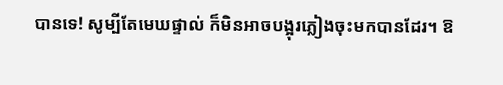បានទេ! សូម្បីតែមេឃផ្ទាល់ ក៏មិនអាចបង្អុរភ្លៀងចុះមកបានដែរ។ ឱ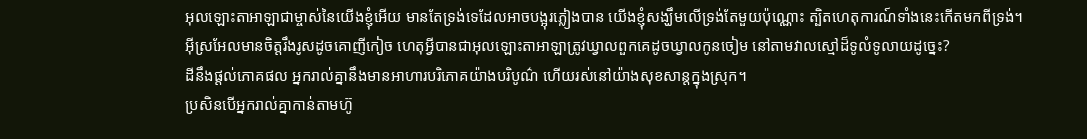អុលឡោះតាអាឡាជាម្ចាស់នៃយើងខ្ញុំអើយ មានតែទ្រង់ទេដែលអាចបង្អុរភ្លៀងបាន យើងខ្ញុំសង្ឃឹមលើទ្រង់តែមួយប៉ុណ្ណោះ ត្បិតហេតុការណ៍ទាំងនេះកើតមកពីទ្រង់។
អ៊ីស្រអែលមានចិត្តរឹងរូសដូចគោញីកៀច ហេតុអ្វីបានជាអុលឡោះតាអាឡាត្រូវឃ្វាលពួកគេដូចឃ្វាលកូនចៀម នៅតាមវាលស្មៅដ៏ទូលំទូលាយដូច្នេះ?
ដីនឹងផ្តល់ភោគផល អ្នករាល់គ្នានឹងមានអាហារបរិភោគយ៉ាងបរិបូណ៌ ហើយរស់នៅយ៉ាងសុខសាន្តក្នុងស្រុក។
ប្រសិនបើអ្នករាល់គ្នាកាន់តាមហ៊ូ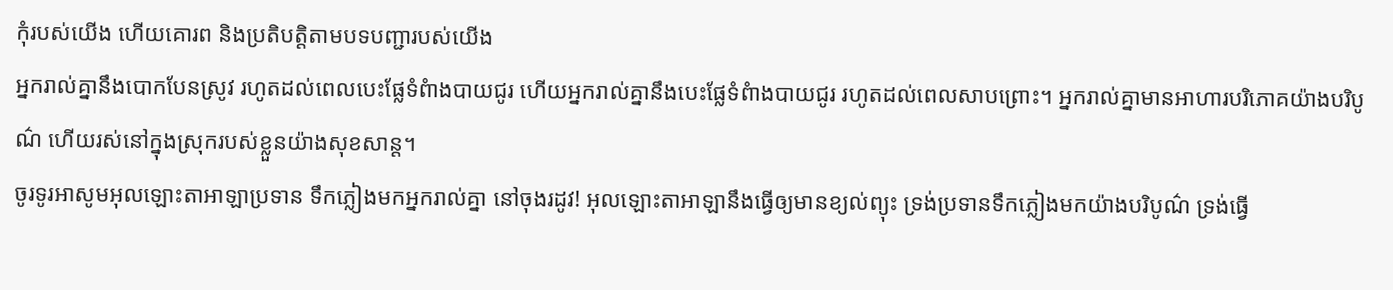កុំរបស់យើង ហើយគោរព និងប្រតិបត្តិតាមបទបញ្ជារបស់យើង
អ្នករាល់គ្នានឹងបោកបែនស្រូវ រហូតដល់ពេលបេះផ្លែទំពំាងបាយជូរ ហើយអ្នករាល់គ្នានឹងបេះផ្លែទំពំាងបាយជូរ រហូតដល់ពេលសាបព្រោះ។ អ្នករាល់គ្នាមានអាហារបរិភោគយ៉ាងបរិបូណ៌ ហើយរស់នៅក្នុងស្រុករបស់ខ្លួនយ៉ាងសុខសាន្ត។
ចូរទូរអាសូមអុលឡោះតាអាឡាប្រទាន ទឹកភ្លៀងមកអ្នករាល់គ្នា នៅចុងរដូវ! អុលឡោះតាអាឡានឹងធ្វើឲ្យមានខ្យល់ព្យុះ ទ្រង់ប្រទានទឹកភ្លៀងមកយ៉ាងបរិបូណ៌ ទ្រង់ធ្វើ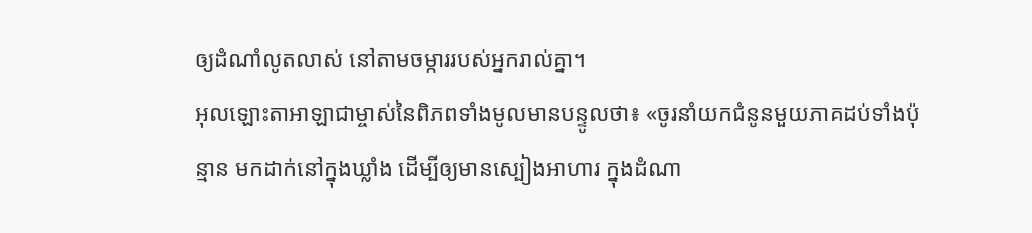ឲ្យដំណាំលូតលាស់ នៅតាមចម្ការរបស់អ្នករាល់គ្នា។
អុលឡោះតាអាឡាជាម្ចាស់នៃពិភពទាំងមូលមានបន្ទូលថា៖ «ចូរនាំយកជំនូនមួយភាគដប់ទាំងប៉ុន្មាន មកដាក់នៅក្នុងឃ្លាំង ដើម្បីឲ្យមានស្បៀងអាហារ ក្នុងដំណា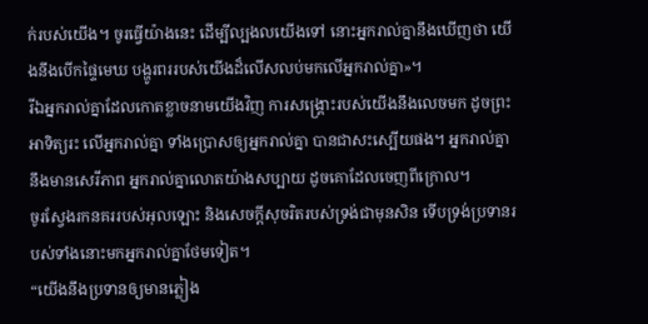ក់របស់យើង។ ចូរធ្វើយ៉ាងនេះ ដើម្បីល្បងលយើងទៅ នោះអ្នករាល់គ្នានឹងឃើញថា យើងនឹងបើកផ្ទៃមេឃ បង្ហូរពររបស់យើងដ៏លើសលប់មកលើអ្នករាល់គ្នា»។
រីឯអ្នករាល់គ្នាដែលកោតខ្លាចនាមយើងវិញ ការសង្គ្រោះរបស់យើងនឹងលេចមក ដូចព្រះអាទិត្យរះ លើអ្នករាល់គ្នា ទាំងប្រោសឲ្យអ្នករាល់គ្នា បានជាសះស្បើយផង។ អ្នករាល់គ្នានឹងមានសេរីភាព អ្នករាល់គ្នាលោតយ៉ាងសប្បាយ ដូចគោដែលចេញពីក្រោល។
ចូរស្វែងរកនគររបស់អុលឡោះ និងសេចក្ដីសុចរិតរបស់ទ្រង់ជាមុនសិន ទើបទ្រង់ប្រទានរបស់ទាំងនោះមកអ្នករាល់គ្នាថែមទៀត។
“យើងនឹងប្រទានឲ្យមានភ្លៀង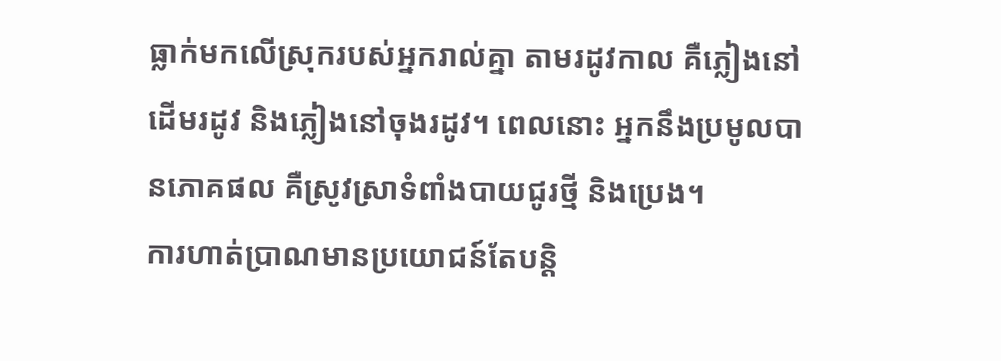ធ្លាក់មកលើស្រុករបស់អ្នករាល់គ្នា តាមរដូវកាល គឺភ្លៀងនៅដើមរដូវ និងភ្លៀងនៅចុងរដូវ។ ពេលនោះ អ្នកនឹងប្រមូលបានភោគផល គឺស្រូវស្រាទំពាំងបាយជូរថ្មី និងប្រេង។
ការហាត់ប្រាណមានប្រយោជន៍តែបន្ដិ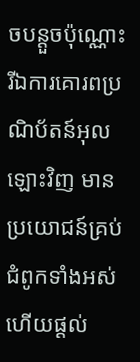ចបន្ដួចប៉ុណ្ណោះ រីឯការគោរពប្រណិប័តន៍អុលឡោះវិញ មានប្រយោជន៍គ្រប់ជំពូកទាំងអស់ ហើយផ្ដល់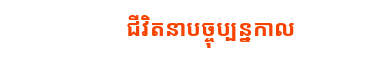ជីវិតនាបច្ចុប្បន្នកាល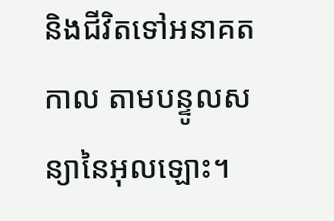និងជីវិតទៅអនាគតកាល តាមបន្ទូលសន្យានៃអុលឡោះ។